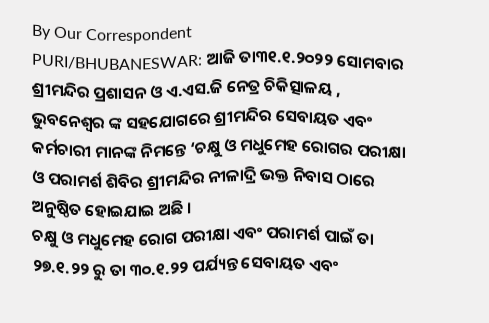By Our Correspondent
PURI/BHUBANESWAR: ଆଜି ତା୩୧.୧.୨୦୨୨ ସୋମବାର ଶ୍ରୀମନ୍ଦିର ପ୍ରଶାସନ ଓ ଏ.ଏସ.ଜି ନେତ୍ର ଚିକିତ୍ସାଳୟ , ଭୁବନେଶ୍ୱର ଙ୍କ ସହଯୋଗରେ ଶ୍ରୀମନ୍ଦିର ସେବାୟତ ଏବଂ କର୍ମଚାରୀ ମାନଙ୍କ ନିମନ୍ତେ ‘ଚକ୍ଷୁ ଓ ମଧୁମେହ ରୋଗର ପରୀକ୍ଷା ଓ ପରାମର୍ଶ ଶିବିର ଶ୍ରୀମନ୍ଦିର ନୀଳାଦ୍ରି ଭକ୍ତ ନିବାସ ଠାରେ ଅନୁଷ୍ଠିତ ହୋଇଯାଇ ଅଛି ।
ଚକ୍ଷୁ ଓ ମଧୁମେହ ରୋଗ ପରୀକ୍ଷା ଏବଂ ପରାମର୍ଶ ପାଇଁ ତା ୨୭.୧.୨୨ ରୁ ତା ୩୦.୧.୨୨ ପର୍ଯ୍ୟନ୍ତ ସେବାୟତ ଏବଂ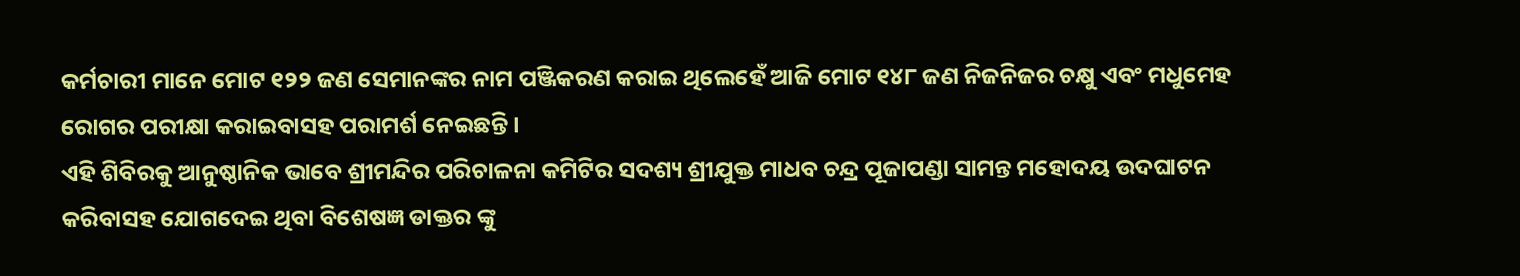କର୍ମଚାରୀ ମାନେ ମୋଟ ୧୨୨ ଜଣ ସେମାନଙ୍କର ନାମ ପଞ୍ଜିକରଣ କରାଇ ଥିଲେହେଁ ଆଜି ମୋଟ ୧୪୮ ଜଣ ନିଜନିଜର ଚକ୍ଷୁ ଏବଂ ମଧୁମେହ ରୋଗର ପରୀକ୍ଷା କରାଇବାସହ ପରାମର୍ଶ ନେଇଛନ୍ତି ।
ଏହି ଶିବିରକୁ ଆନୁଷ୍ଠାନିକ ଭାବେ ଶ୍ରୀମନ୍ଦିର ପରିଚାଳନା କମିଟିର ସଦଶ୍ୟ ଶ୍ରୀଯୁକ୍ତ ମାଧବ ଚନ୍ଦ୍ର ପୂଜାପଣ୍ଡା ସାମନ୍ତ ମହୋଦୟ ଉଦଘାଟନ କରିବାସହ ଯୋଗଦେଇ ଥିବା ବିଶେଷଜ୍ଞ ଡାକ୍ତର ଙ୍କୁ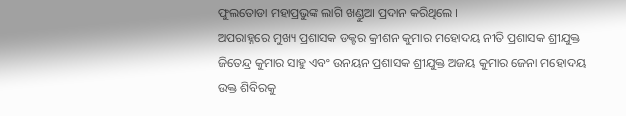ଫୁଲତୋଡା ମହାପ୍ରଭୁଙ୍କ ଲାଗି ଖଣ୍ଡୁଆ ପ୍ରଦାନ କରିଥିଲେ ।
ଅପରାହ୍ନରେ ମୁଖ୍ୟ ପ୍ରଶାସକ ଡକ୍ଟର କ୍ରୀଶନ କୁମାର ମହୋଦୟ ନୀତି ପ୍ରଶାସକ ଶ୍ରୀଯୁକ୍ତ ଜିତେନ୍ଦ୍ର କୁମାର ସାହୁ ଏବଂ ଉନୟନ ପ୍ରଶାସକ ଶ୍ରୀଯୁକ୍ତ ଅଜୟ କୁମାର ଜେନା ମହୋଦୟ ଉକ୍ତ ଶିବିରକୁ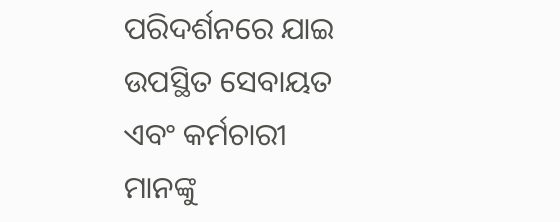ପରିଦର୍ଶନରେ ଯାଇ ଉପସ୍ଥିତ ସେବାୟତ ଏବଂ କର୍ମଚାରୀ ମାନଙ୍କୁ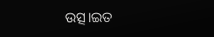ଉତ୍ସ।ଇତ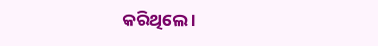କରିଥିଲେ ।